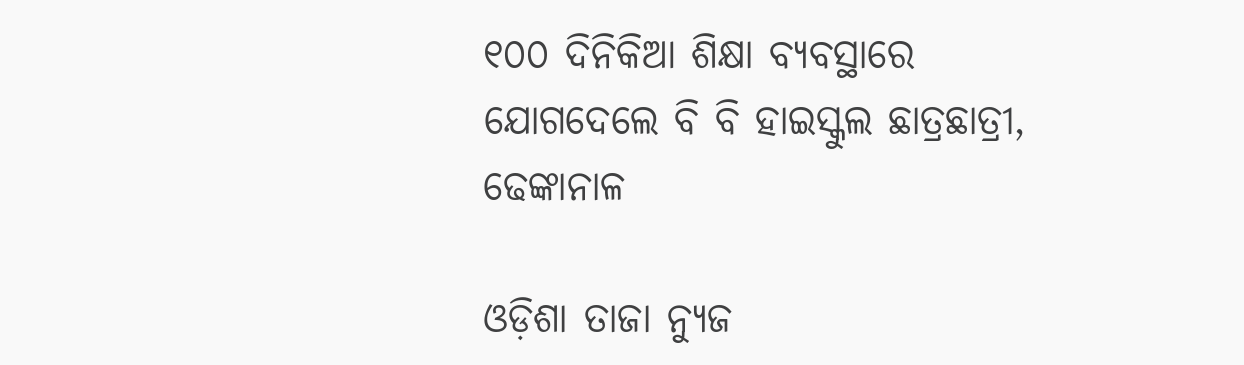୧୦୦ ଦିନିକିଆ ଶିକ୍ଷା ବ୍ୟବସ୍ଥାରେ ଯୋଗଦେଲେ ବି ବି ହାଇସ୍କୁଲ ଛାତ୍ରଛାତ୍ରୀ, ଢେଙ୍କାନାଳ

ଓଡ଼ିଶା ତାଜା ନ୍ୟୁଜ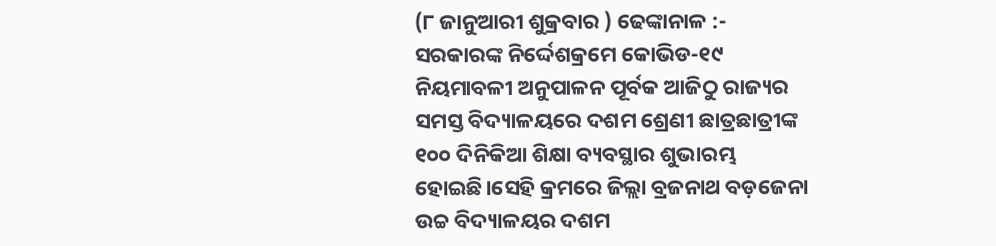(୮ ଜାନୁଆରୀ ଶୁକ୍ରବାର ) ଢେଙ୍କାନାଳ :- ସରକାରଙ୍କ ନିର୍ଦ୍ଦେଶକ୍ରମେ କୋଭିଡ-୧୯ ନିୟମାବଳୀ ଅନୁପାଳନ ପୂର୍ବକ ଆଜିଠୁ ରାଜ୍ୟର ସମସ୍ତ ବିଦ୍ୟାଳୟରେ ଦଶମ ଶ୍ରେଣୀ ଛାତ୍ରଛାତ୍ରୀଙ୍କ ୧୦୦ ଦିନିକିଆ ଶିକ୍ଷା ବ୍ୟବସ୍ଥାର ଶୁଭାରମ୍ଭ ହୋଇଛି।ସେହି କ୍ରମରେ ଜିଲ୍ଲା ବ୍ରଜନାଥ ବଡ଼ଜେନା ଉଚ୍ଚ ବିଦ୍ୟାଳୟର ଦଶମ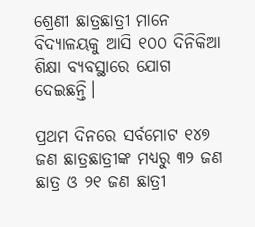ଶ୍ରେଣୀ ଛାତ୍ରଛାତ୍ରୀ ମାନେ ବିଦ୍ୟାଳୟକୁ ଆସି ୧୦୦ ଦିନିକିଆ ଶିକ୍ଷା ବ୍ୟବସ୍ଥାରେ ଯୋଗ ଦେଇଛନ୍ତି।

ପ୍ରଥମ ଦିନରେ ସର୍ବମୋଟ ୧୪୭ ଜଣ ଛାତ୍ରଛାତ୍ରୀଙ୍କ ମଧ୍ୟରୁ ୩୨ ଜଣ ଛାତ୍ର ଓ ୨୧ ଜଣ ଛାତ୍ରୀ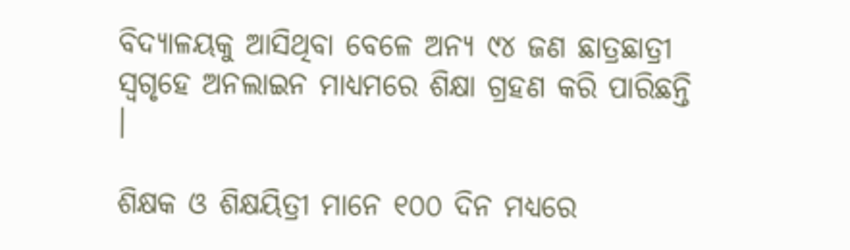ବିଦ୍ୟାଳୟକୁ ଆସିଥିବା ବେଳେ ଅନ୍ୟ ୯୪ ଜଣ ଛାତ୍ରଛାତ୍ରୀ ସ୍ୱଗୃହେ ଅନଲାଇନ ମାଧ୍ୟମରେ ଶିକ୍ଷା ଗ୍ରହଣ କରି ପାରିଛନ୍ତି ।

ଶିକ୍ଷକ ଓ ଶିକ୍ଷୟିତ୍ରୀ ମାନେ ୧୦୦ ଦିନ ମଧ୍ୟରେ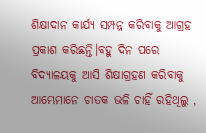ଶିକ୍ଷାଦାନ କାର୍ଯ୍ୟ ସମ୍ପନ୍ନ କରିବାକୁ ଆଗ୍ରହ ପ୍ରକାଶ କରିଛନ୍ତି।ବହୁ ଦିନ ପରେ ବିଦ୍ୟାଳୟକୁ ଆସି ଶିକ୍ଷାଗ୍ରହଣ କରିବାକୁ ଆମ୍ଭେମାନେ ଚାତକ ଭଳି ଚାହିଁ ରହିଥିଲୁ ,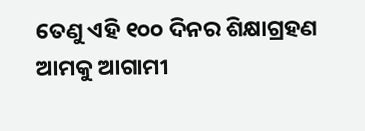ତେଣୁ ଏହି ୧୦୦ ଦିନର ଶିକ୍ଷାଗ୍ରହଣ ଆମକୁ ଆଗାମୀ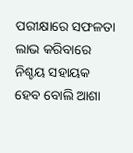ପରୀକ୍ଷାରେ ସଫଳତା ଲାଭ କରିବାରେ ନିଶ୍ଚୟ ସହାୟକ ହେବ ବୋଲି ଆଶା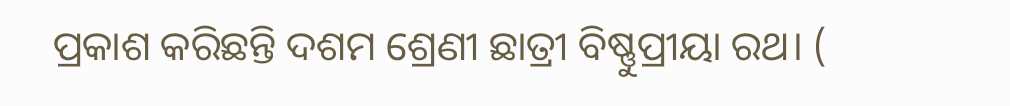ପ୍ରକାଶ କରିଛନ୍ତି ଦଶମ ଶ୍ରେଣୀ ଛାତ୍ରୀ ବିଷ୍ଣୁପ୍ରୀୟା ରଥ। (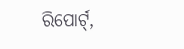ରିପୋର୍ଟ୍,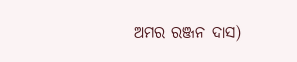ଅମର ରଞ୍ଜନ ଦାସ)